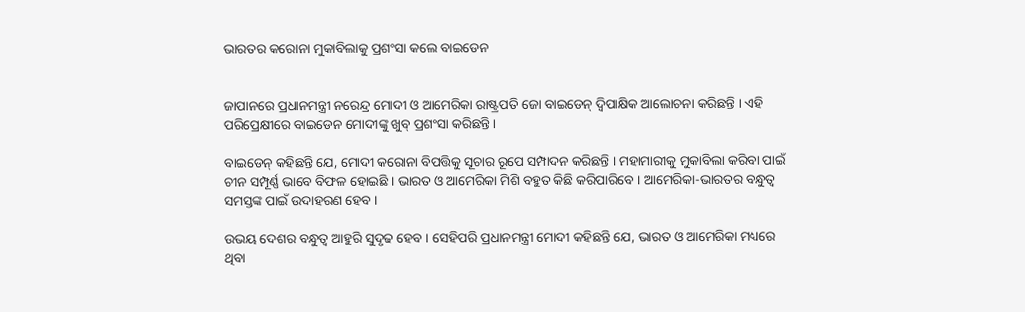ଭାରତର କରୋନା ମୁକାବିଲାକୁ ପ୍ରଶଂସା କଲେ ବାଇଡେନ


ଜାପାନରେ ପ୍ରଧାନମନ୍ତ୍ରୀ ନରେନ୍ଦ୍ର ମୋଦୀ ଓ ଆମେରିକା ରାଷ୍ଟ୍ରପତି ଜୋ ବାଇଡେନ୍ ଦ୍ୱିପାକ୍ଷିକ ଆଲୋଚନା କରିଛନ୍ତି । ଏହି ପରିପ୍ରେକ୍ଷୀରେ ବାଇଡେନ ମୋଦୀଙ୍କୁ ଖୁବ୍ ପ୍ରଶଂସା କରିଛନ୍ତି ।

ବାଇଡେନ୍ କହିଛନ୍ତି ଯେ, ମୋଦୀ କରୋନା ବିପତ୍ତିକୁ ସୂଚାର ରୂପେ ସମ୍ପାଦନ କରିଛନ୍ତି । ମହାମାରୀକୁ ମୁକାବିଲା କରିବା ପାଇଁ ଚୀନ ସମ୍ପୂର୍ଣ୍ଣ ଭାବେ ବିଫଳ ହୋଇଛି । ଭାରତ ଓ ଆମେରିକା ମିଶି ବହୁତ କିଛି କରିପାରିବେ । ଆମେରିକା-ଭାରତର ବନ୍ଧୁତ୍ୱ ସମସ୍ତଙ୍କ ପାଇଁ ଉଦାହରଣ ହେବ ।

ଉଭୟ ଦେଶର ବନ୍ଧୁତ୍ୱ ଆହୁରି ସୁଦୃଢ ହେବ । ସେହିପରି ପ୍ରଧାନମନ୍ତ୍ରୀ ମୋଦୀ କହିଛନ୍ତି ଯେ, ଭାରତ ଓ ଆମେରିକା ମଧ୍ୟରେ ଥିବା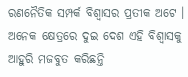ରଣନୈତିକ ସମ୍ପର୍କ ବିଶ୍ୱାସର ପ୍ରତୀକ ଅଟେ । ଅନେକ କ୍ଷେତ୍ରରେ ଦୁଇ ଦେଶ ଏହି ବିଶ୍ୱାସକୁ ଆହୁରି ମଜବୁତ କରିଛନ୍ତି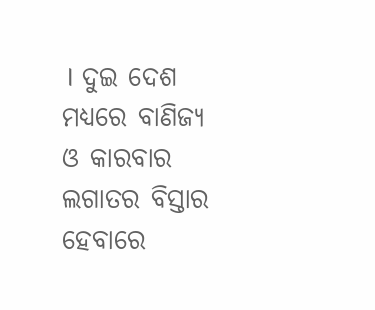। ଦୁଇ ଦେଶ ମଧ୍ୟରେ ବାଣିଜ୍ୟ ଓ କାରବାର ଲଗାତର ବିସ୍ତାର ହେବାରେ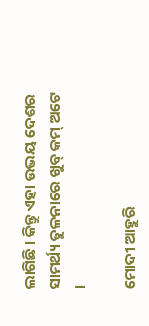ଲାଗିଛି । କିନ୍ତୁ ଏହା ଉଭୟ ଦେଶର ସାମର୍ଥ୍ୟ ତୁଳନାରେ ଖୁବ୍ କମ୍ ଅଟେ ।

ମୋଦୀ ଆହୁରି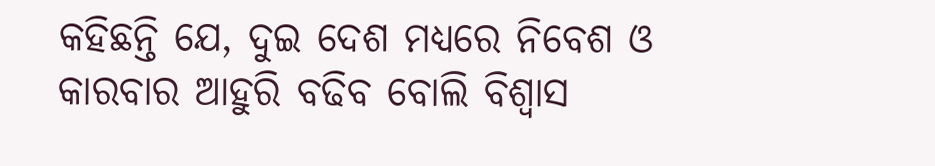କହିଛନ୍ତି ଯେ, ଦୁଇ ଦେଶ ମଧ୍ୟରେ ନିବେଶ ଓ କାରବାର ଆହୁରି ବଢିବ ବୋଲି ବିଶ୍ୱାସ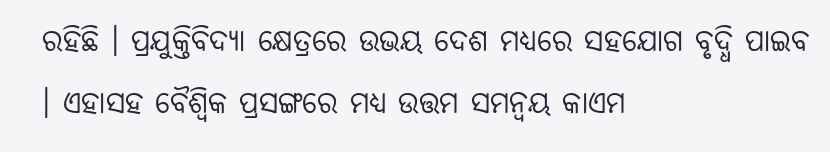ରହିଛି । ପ୍ରଯୁକ୍ତିବିଦ୍ୟା କ୍ଷେତ୍ରରେ ଉଭୟ ଦେଶ ମଧ୍ୟରେ ସହଯୋଗ ବୃଦ୍ଧି ପାଇବ । ଏହାସହ ବୈଶ୍ୱିକ ପ୍ରସଙ୍ଗରେ ମଧ୍ୟ ଉତ୍ତମ ସମନ୍ବୟ କାଏମ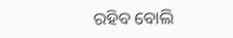ରହିବ ବୋଲି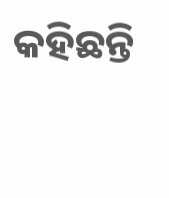କହିଛନ୍ତି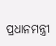ପ୍ରଧାନମନ୍ତ୍ରୀ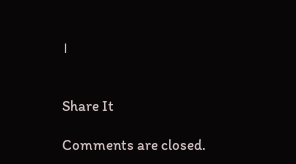।


Share It

Comments are closed.